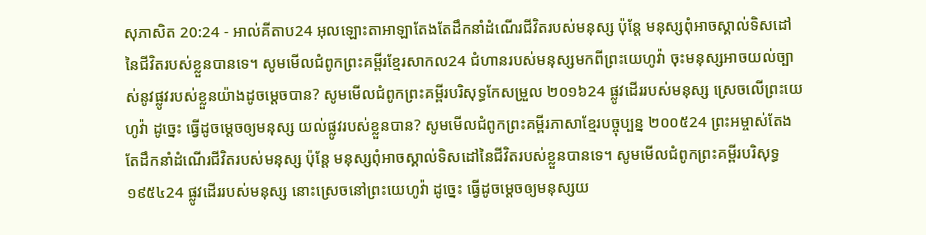សុភាសិត 20:24 - អាល់គីតាប24 អុលឡោះតាអាឡាតែងតែដឹកនាំដំណើរជីវិតរបស់មនុស្ស ប៉ុន្តែ មនុស្សពុំអាចស្គាល់ទិសដៅនៃជីវិតរបស់ខ្លួនបានទេ។ សូមមើលជំពូកព្រះគម្ពីរខ្មែរសាកល24 ជំហានរបស់មនុស្សមកពីព្រះយេហូវ៉ា ចុះមនុស្សអាចយល់ច្បាស់នូវផ្លូវរបស់ខ្លួនយ៉ាងដូចម្ដេចបាន? សូមមើលជំពូកព្រះគម្ពីរបរិសុទ្ធកែសម្រួល ២០១៦24 ផ្លូវដើររបស់មនុស្ស ស្រេចលើព្រះយេហូវ៉ា ដូច្នេះ ធ្វើដូចម្តេចឲ្យមនុស្ស យល់ផ្លូវរបស់ខ្លួនបាន? សូមមើលជំពូកព្រះគម្ពីរភាសាខ្មែរបច្ចុប្បន្ន ២០០៥24 ព្រះអម្ចាស់តែងតែដឹកនាំដំណើរជីវិតរបស់មនុស្ស ប៉ុន្តែ មនុស្សពុំអាចស្គាល់ទិសដៅនៃជីវិតរបស់ខ្លួនបានទេ។ សូមមើលជំពូកព្រះគម្ពីរបរិសុទ្ធ ១៩៥៤24 ផ្លូវដើររបស់មនុស្ស នោះស្រេចនៅព្រះយេហូវ៉ា ដូច្នេះ ធ្វើដូចម្តេចឲ្យមនុស្សយ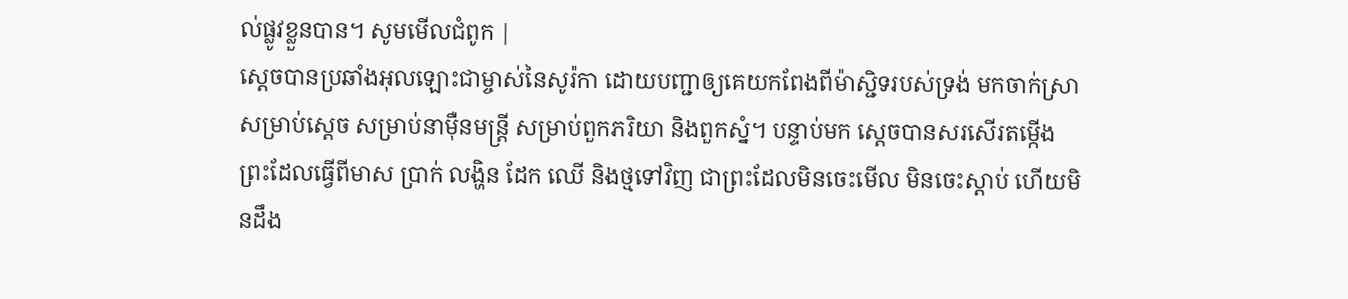ល់ផ្លូវខ្លួនបាន។ សូមមើលជំពូក |
ស្តេចបានប្រឆាំងអុលឡោះជាម្ចាស់នៃសូរ៉កា ដោយបញ្ជាឲ្យគេយកពែងពីម៉ាស្ជិទរបស់ទ្រង់ មកចាក់ស្រាសម្រាប់ស្តេច សម្រាប់នាម៉ឺនមន្ត្រី សម្រាប់ពួកភរិយា និងពួកស្នំ។ បន្ទាប់មក ស្តេចបានសរសើរតម្កើងព្រះដែលធ្វើពីមាស ប្រាក់ លង្ហិន ដែក ឈើ និងថ្មទៅវិញ ជាព្រះដែលមិនចេះមើល មិនចេះស្ដាប់ ហើយមិនដឹង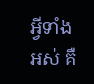អ្វីទាំងអស់ គឺ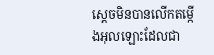ស្តេចមិនបានលើកតម្កើងអុលឡោះដែលជា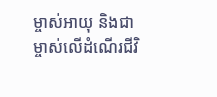ម្ចាស់អាយុ និងជាម្ចាស់លើដំណើរជីវិ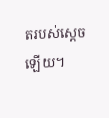តរបស់ស្តេចឡើយ។